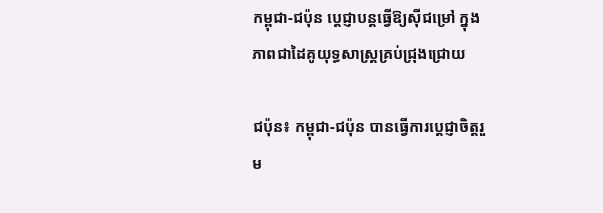កម្ពុជា-ជប៉ុន ប្តេជ្ញាបន្តធ្វើឱ្យស៊ីជម្រៅ ក្នុងភាពជាដៃគូយុទ្ធសាស្ត្រគ្រប់ជ្រុងជ្រោយ

ជប៉ុន៖ កម្ពុជា-ជប៉ុន បានធ្វើការប្ដេជ្ញាចិត្តរួម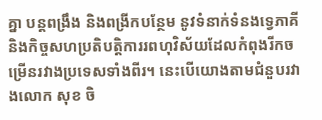គ្នា បន្តពង្រឹង និងពង្រីកបន្ថែម នូវទំនាក់ទំនងទ្វេភាគីនិងកិច្ចសហប្រតិបត្តិការរពហុវិស័យដែលកំពុងរីកចម្រើនរវាងប្រទេសទាំងពីរ។ នេះបើយោងតាមជំនួបរវាងលោក សុខ ចិ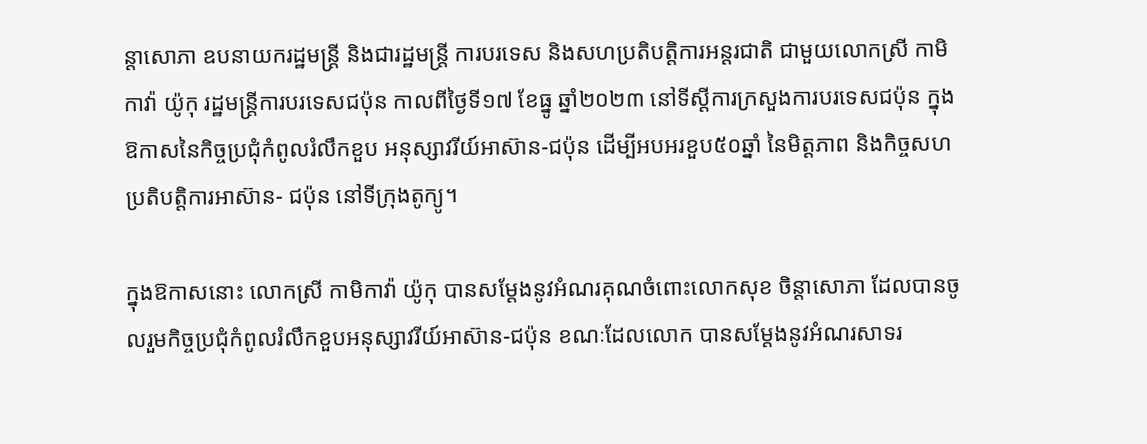ន្តាសោភា ឧបនាយករដ្ឋមន្ត្រី និងជារដ្ឋមន្ត្រី ការបរទេស និងសហប្រតិបត្តិការអន្តរជាតិ ជាមួយលោកស្រី កាមិកាវ៉ា យ៉ូកុ រដ្ឋមន្ត្រីការបរទេសជប៉ុន កាលពីថ្ងៃទី១៧ ខែធ្នូ ឆ្នាំ២០២៣ នៅទីស្ដីការក្រសួងការបរទេសជប៉ុន ក្នុងឱកាសនៃកិច្ចប្រជុំកំពូលរំលឹកខួប អនុស្សាវរីយ៍អាស៊ាន-ជប៉ុន ដើម្បីអបអរខួប៥០ឆ្នាំ នៃមិត្តភាព និងកិច្ចសហប្រតិបត្តិការអាស៊ាន- ជប៉ុន នៅទីក្រុងតូក្យូ។

ក្នុងឱកាសនោះ លោកស្រី កាមិកាវ៉ា យ៉ូកុ បានសម្តែងនូវអំណរគុណចំពោះលោកសុខ ចិន្តាសោភា ដែលបានចូលរួមកិច្ចប្រជុំកំពូលរំលឹកខួបអនុស្សាវរីយ៍អាស៊ាន-ជប៉ុន ខណៈដែលលោក បានសម្តែងនូវអំណរសាទរ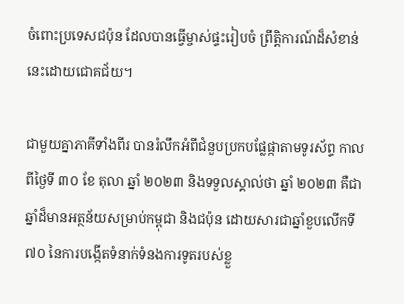ចំពោះប្រទេសជប៉ុន ដែលបានធ្វើម្ចាស់ផ្ទះរៀបចំ ព្រឹត្តិការណ៍ដ៏សំខាន់នេះដោយជោគជ័យ។

ជាមួយគ្នាភាគីទាំងពីរ បានរំលឹកអំពីជំនួបប្រកបផ្លែផ្កាតាមទូរស័ព្ទ កាលពីថ្ងៃទី ៣០ ខែ តុលា ឆ្នាំ ២០២៣ និងទទួលស្គាល់ថា ឆ្នាំ ២០២៣ គឺជាឆ្នាំដ៏មានអត្ថន័យសម្រាប់កម្ពុជា និងជប៉ុន ដោយសារជាឆ្នាំខួបលើកទី៧០ នៃការបង្កើតទំនាក់ទំនងការទូតរបស់ខ្លួ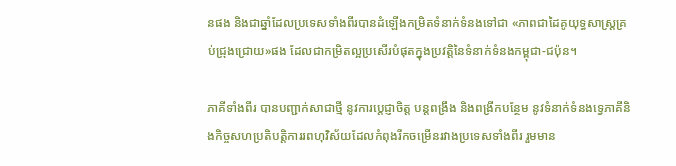នផង និងជាឆ្នាំដែលប្រទេសទាំងពីរបានដំឡើងកម្រិតទំនាក់ទំនងទៅជា «ភាពជាដៃគូយុទ្ធសាស្ត្រគ្រប់ជ្រុងជ្រោយ»ផង ដែលជាកម្រិតល្អប្រសើរបំផុតក្នុងប្រវត្តិនៃទំនាក់ទំនងកម្ពុជា-ជប៉ុន។

ភាគីទាំងពីរ បានបញ្ជាក់សាជាថ្មី នូវការប្តេជ្ញាចិត្ត បន្តពង្រឹង និងពង្រីកបន្ថែម នូវទំនាក់ទំនងទ្វេភាគីនិងកិច្ចសហប្រតិបត្តិការរពហុវិស័យដែលកំពុងរីកចម្រើនរវាងប្រទេសទាំងពីរ រួមមាន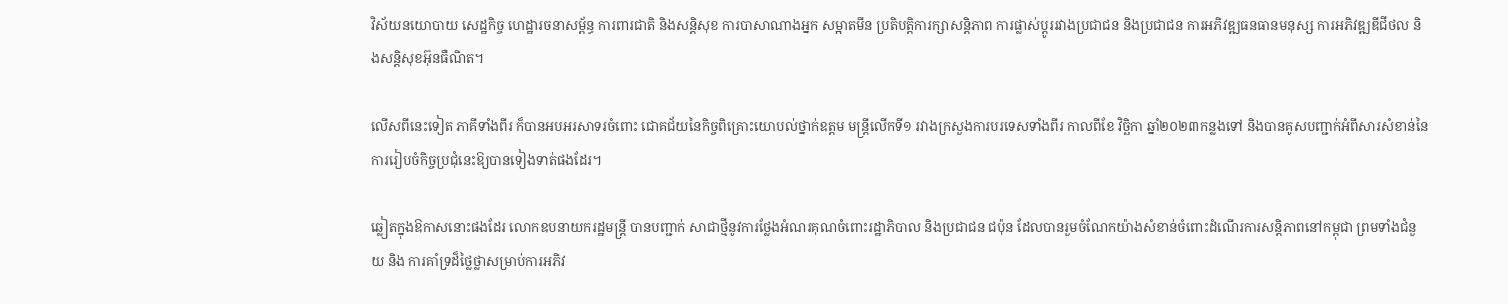វិស័យនយោបាយ សេដ្ឋកិច្ច ហេដ្ឋារចនាសម្ព័ន្ធ ការពារជាតិ និងសន្តិសុខ ការបាសាណាងអ្នក សម្អាតមីន ប្រតិបត្តិការក្សាសន្តិភាព ការផ្លាស់ប្តូររវាងប្រជាជន និងប្រជាជន ការអភិវឌ្ឍធនធានមនុស្ស ការអភិវឌ្ឍឌីជីថល និងសន្តិសុខអ៊ុនធឺណិត។

លើសពីនេះទៀត ភាគីទាំងពីរ ក៏បានអបអរសាទរចំពោះ ជោគជ័យនៃកិច្ចពិគ្រោះយោបល់ថ្នាក់ឧត្តម មន្ត្រីលើកទី១ រវាងក្រសួងការបរទេសទាំងពីរ កាលពីខែ វិច្ឆិកា ឆ្នាំ២០២៣កន្លងទៅ និងបានគូសបញ្ជាក់អំពីសារសំខាន់នៃការរៀបចំកិច្ចប្រជុំនេះឱ្យបានទៀងទាត់ផងដែរ។

ឆ្លៀតក្នុងឱកាសនោះផងដែរ លោកឧបនាយករដ្ឋមន្ត្រី បានបញ្ជាក់ សាជាថ្មីនូវការថ្លែងអំណរគុណចំពោះរដ្ឋាភិបាល និងប្រជាជន ជប៉ុន ដែលបានរួមចំណែកយ៉ាងសំខាន់ចំពោះដំណើរការសន្តិភាពនៅកម្ពុជា ព្រមទាំងជំនួយ និង ការគាំទ្រដ៏ថ្លៃថ្លាសម្រាប់ការអភិវ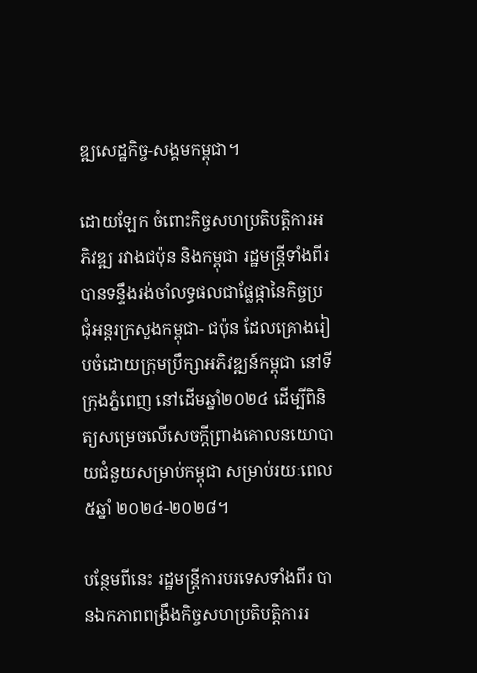ឌ្ឍសេដ្ឋកិច្ច-សង្គមកម្ពុជា។

ដោយឡែក ចំពោះកិច្ចសហប្រតិបត្តិការអភិវឌ្ឍ រវាងជប៉ុន និងកម្ពុជា រដ្ឋមន្ត្រីទាំងពីរ បានទន្ទឹងរង់ចាំលទ្ធផលជាផ្លែផ្កានៃកិច្ចប្រជុំអន្តរក្រសួងកម្ពុជា- ជប៉ុន ដែលគ្រោងរៀបចំដោយក្រុមប្រឹក្សាអភិវឌ្ឍន៍កម្ពុជា នៅទីក្រុងភ្នំពេញ នៅដើមឆ្នាំ២០២៤ ដើម្បីពិនិត្យសម្រេចលើសេចក្តីព្រាងគោលនយោបាយជំនួយសម្រាប់កម្ពុជា សម្រាប់រយៈពេល ៥ឆ្នាំ ២០២៤-២០២៨។

បន្ថែមពីនេះ រដ្ឋមន្ត្រីការបរទេសទាំងពីរ បានឯកភាពពង្រឹងកិច្ចសហប្រតិបត្តិការរ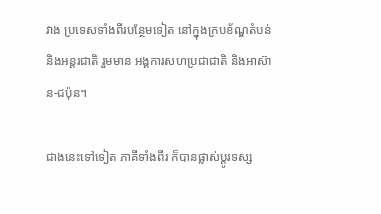វាង ប្រទេសទាំងពីរបន្ថែមទៀត នៅក្នុងក្របខ័ណ្ឌតំបន់ និងអន្តរជាតិ រួមមាន អង្គការសហប្រជាជាតិ និងអាស៊ាន-ជប៉ុន។

ជាងនេះទៅទៀត ភាគីទាំងពីរ ក៏បានផ្លាស់ប្តូរទស្ស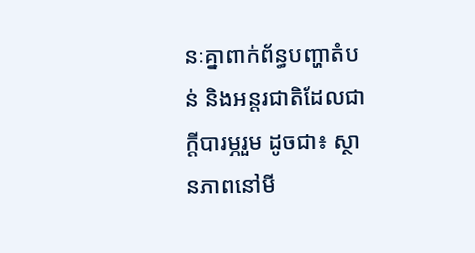នៈគ្នាពាក់ព័ន្ធបញ្ហាតំបន់ និងអន្តរជាតិដែលជា ក្តីបារម្ភរួម ដូចជា៖ ស្ថានភាពនៅមី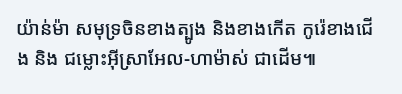យ៉ាន់ម៉ា សមុទ្រចិនខាងត្បូង និងខាងកើត កូរ៉េខាងជើង និង ជម្លោះអ៊ីស្រាអែល-ហាម៉ាស់ ជាដើម៕